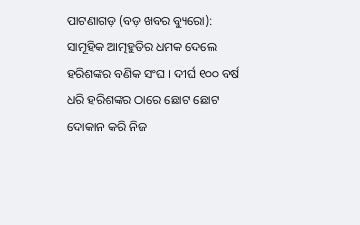ପାଟଣାଗଡ଼ (ବଡ଼ ଖବର ବ୍ୟୁରୋ): ସାମୂହିକ ଆତ୍ମହୁତିର ଧମକ ଦେଲେ ହରିଶଙ୍କର ବଣିକ ସଂଘ । ଦୀର୍ଘ ୧୦୦ ବର୍ଷ ଧରି ହରିଶଙ୍କର ଠାରେ ଛୋଟ ଛୋଟ ଦୋକାନ କରି ନିଜ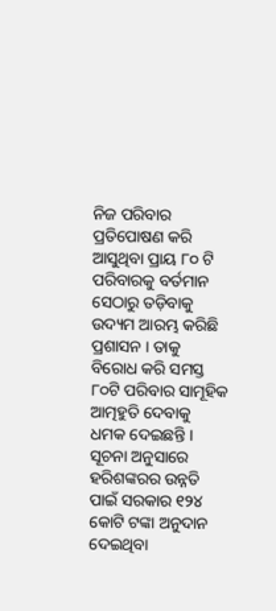ନିଜ ପରିବାର ପ୍ରତିପୋଷଣ କରି ଆସୁଥିବା ପ୍ରାୟ ୮୦ ଟି ପରିବାରକୁ ବର୍ତମାନ ସେଠାରୁ ତଡ଼ିବାକୁ ଉଦ୍ୟମ ଆରମ୍ଭ କରିଛି ପ୍ରଶାସନ । ତାକୁ ବିରୋଧ କରି ସମସ୍ତ ୮୦ଟି ପରିବାର ସାମୂହିକ ଆତ୍ମହୁତି ଦେବାକୁ ଧମକ ଦେଇଛନ୍ତି । ସୂଚନା ଅନୁସାରେ ହରିଶଙ୍କରର ଉନ୍ନତି ପାଇଁ ସରକାର ୧୨୪ କୋଟି ଟଙ୍କା ଅନୁଦାନ ଦେଇଥିବା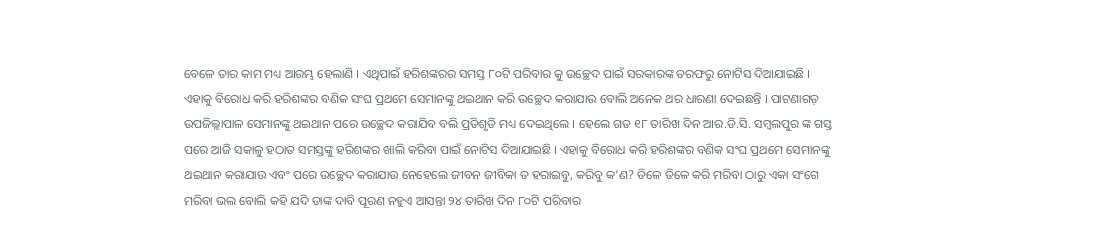ବେଳେ ତାର କାମ ମଧ୍ୟ ଆରମ୍ଭ ହେଲାଣି । ଏଥିପାଇଁ ହରିଶଙ୍କରର ସମସ୍ତ ୮୦ଟି ପରିବାର କୁ ଉଚ୍ଛେଦ ପାଇଁ ସରକାରଙ୍କ ତରଫରୁ ନୋଟିସ ଦିଆଯାଇଛି ।
ଏହାକୁ ବିରୋଧ କରି ହରିଶଙ୍କର ବଣିକ ସଂଘ ପ୍ରଥମେ ସେମାନଙ୍କୁ ଥଇଥାନ କରି ଉଚ୍ଛେଦ କରାଯାଉ ବୋଲି ଅନେକ ଥର ଧାରଣା ଦେଇଛନ୍ତି । ପାଟଣାଗଡ଼ ଉପଜିଲ୍ଲାପାଳ ସେମାନଙ୍କୁ ଥଇଥାନ ପରେ ଉଚ୍ଛେଦ କରାଯିବ ବଲି ପ୍ରତିଶୃତି ମଧ୍ୟ ଦେଇଥିଲେ । ହେଲେ ଗତ ୧୮ ତାରିଖ ଦିନ ଆର.ଡି.ସି. ସମ୍ବଲପୁର ଙ୍କ ଗସ୍ତ ପରେ ଆଜି ସକାଳୁ ହଠାତ ସମସ୍ତଙ୍କୁ ହରିଶଙ୍କର ଖାଲି କରିବା ପାଇଁ ନୋଟିସ ଦିଆଯାଇଛି । ଏହାକୁ ବିରୋଧ କରି ହରିଶଙ୍କର ବଣିକ ସଂଘ ପ୍ରଥମେ ସେମାନଙ୍କୁ ଥଇଥାନ କରାଯାଉ ଏବଂ ପରେ ଉଚ୍ଛେଦ କରାଯାଉ ନେହେଲେ ଜୀବନ ଜୀବିକା ତ ହରାଇବୁ, କରିବୁ କ’ଣ? ତିଳେ ତିଳେ କରି ମରିବା ଠାରୁ ଏକା ସଂଗେ ମରିବା ଭଲ ବୋଲି କହି ଯଦି ତାଙ୍କ ଦାବି ପୂରଣ ନହୁଏ ଆସନ୍ତା ୨୪ ତାରିଖ ଦିନ ୮୦ଟି ପରିବାର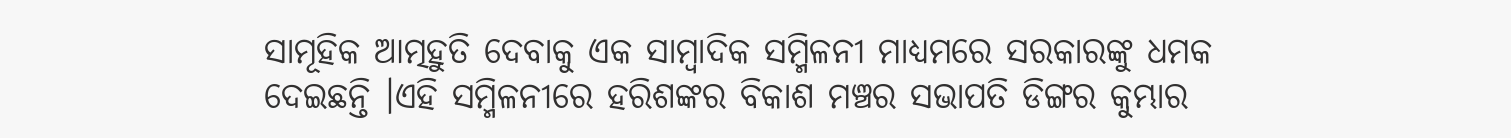ସାମୂହିକ ଆତ୍ମହୁତି ଦେବାକୁ ଏକ ସାମ୍ବାଦିକ ସମ୍ମିଳନୀ ମାଧ୍ୟମରେ ସରକାରଙ୍କୁ ଧମକ ଦେଇଛନ୍ତି ।ଏହି ସମ୍ମିଳନୀରେ ହରିଶଙ୍କର ବିକାଶ ମଞ୍ଚର ସଭାପତି ଡିଙ୍ଗର କୁମ୍ଭାର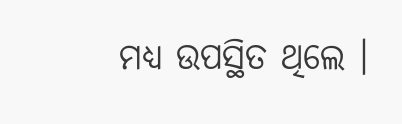ମଧ୍ୟ ଉପସ୍ଥିତ ଥିଲେ ।